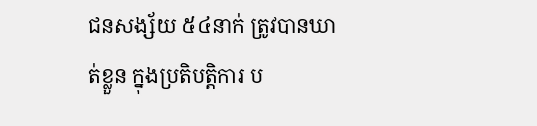ជនសង្ស័យ ៥៤នាក់ ត្រូវបានឃាត់ខ្លួន ក្នុងប្រតិបត្តិការ ប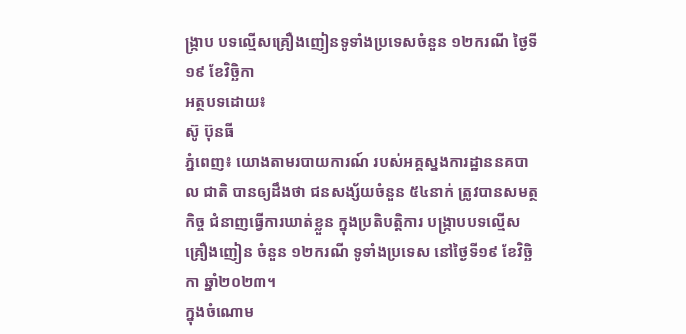ង្ក្រាប បទល្មើសគ្រឿងញៀនទូទាំងប្រទេសចំនួន ១២ករណី ថ្ងៃទី១៩ ខែវិច្ឆិកា
អត្ថបទដោយ៖
ស៊ូ ប៊ុនធី
ភ្នំពេញ៖ យោងតាមរបាយការណ៍ របស់អគ្គស្នងការដ្ឋាននគបាល ជាតិ បានឲ្យដឹងថា ជនសង្ស័យចំនួន ៥៤នាក់ ត្រូវបានសមត្ថកិច្ច ជំនាញធ្វេីការឃាត់ខ្លួន ក្នុងប្រតិបត្តិការ បង្ក្រាបបទល្មើសគ្រឿងញៀន ចំនួន ១២ករណី ទូទាំងប្រទេស នៅថ្ងៃទី១៩ ខែវិច្ឆិកា ឆ្នាំ២០២៣។
ក្នុងចំណោម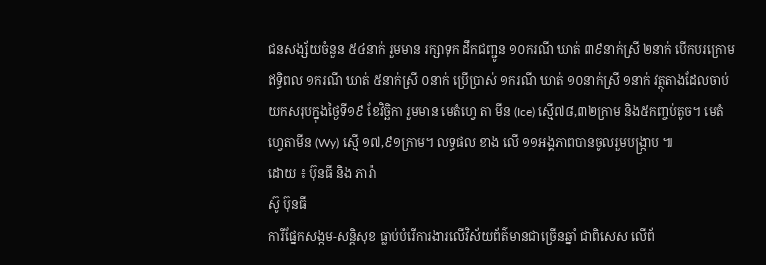ជនសង្ស័យចំនួន ៥៤នាក់ រួមមាន រក្សាទុក ដឹកជញ្ជូន ១០ករណី ឃាត់ ៣៩នាក់ស្រី ២នាក់ បើកបរក្រោម ឥទ្ធិពល ១ករណី ឃាត់ ៥នាក់ស្រី ០នាក់ ប្រើប្រាស់ ១ករណី ឃាត់ ១០នាក់ស្រី ១នាក់ វត្ថុតាងដែលចាប់យកសរុបក្នុងថ្ងៃទី១៩ ខែវិច្ឆិកា រួមមាន មេតំហ្វេ តា មីន (Ice) ស្មើ៧៨,៣២ក្រាម និង៥កញ្ចប់តូច។ មេតំហ្វេតាមីន (Wy) ស្មើ ១៧,៩១ក្រាម។ លទ្ធផល ខាង លើ ១១អង្គភាពបានចូលរួមបង្ក្រាប ៕
ដោយ ៖ ប៊ុនធី និង ភារ៉ា
ស៊ូ ប៊ុនធី
ការីផ្នែកសង្កម-សន្តិសុខ ធ្លាប់បំរើការងារលើវិស័យព័ត៌មានជាច្រើនឆ្នាំ ជាពិសេស លើព័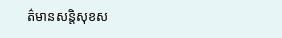ត៌មានសន្តិសុខស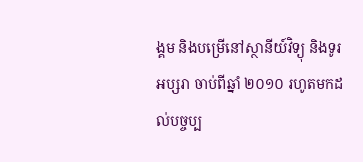ង្គម និងបម្រើនៅស្ថានីយ៍វិទ្យុ និងទូរអប្សរា ចាប់ពីឆ្នាំ ២០១០ រហូតមកដល់បច្ចប្ប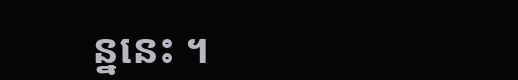ន្ននេះ ។